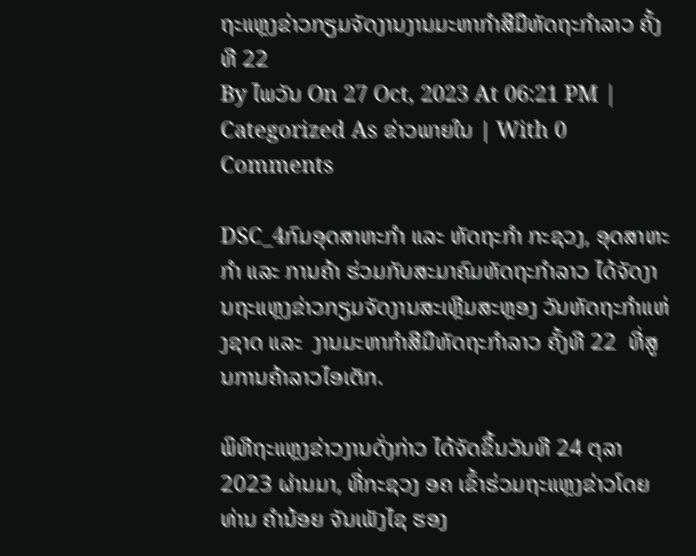ຖະແຫຼງຂ່າວກຽມຈັດງານງານມະຫາກໍາສີມືຫັດຖະກໍາລາວ ຄັ້ງທີ 22
By ໄພວັນ On 27 Oct, 2023 At 06:21 PM | Categorized As ຂ່າວພາຍໃນ | With 0 Comments

DSC_4ກົມອຸດສາຫະກໍາ ແລະ ຫັດຖະກໍາ ກະຊວງ, ອຸດສາຫະກໍາ ແລະ ການຄ້າ ຮ່ວມກັບສະມາຄົມຫັດຖະກໍາລາວ ໄດ້ຈັດງານຖະແຫຼງຂ່າວກຽມຈັດງານສະເຫຼີມສະຫຼອງ ວັນຫັດຖະກໍາແຫ່ງຊາດ ແລະ  ງານມະຫາກໍາສີມືຫັດຖະກໍາລາວ ຄັ້ງທີ 22  ທີ່ສູນການຄ້າລາວໄອເຕັກ.

ພິທີຖະແຫຼງຂ່າວງານດັ່ງກ່າວ ໄດ້ຈັດຂຶ້ນວັນທີ 24 ຕຸລາ 2023 ຜ່ານມາ, ທີ່ກະຊວງ ອຄ ເຂົ້າຮ່ວມຖະແຫຼງຂ່າວໂດຍ ທ່ານ ຄຳນ້ອຍ ຈັນເພັງໄຊ ຮອງ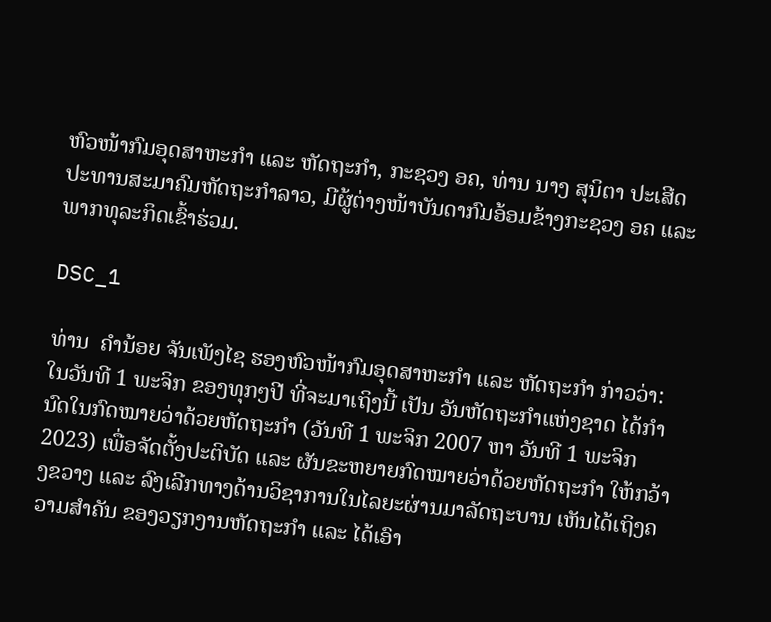ຫົວໜ້າກົມອຸດສາຫະກຳ ແລະ ຫັດຖະກໍາ, ກະຊວງ ອຄ, ທ່ານ ນາງ ສຸນິຕາ ປະເສີດ ປະທານສະມາຄົມຫັດຖະກຳລາວ, ມີຜູ້ຕ່າງໜ້າບັນດາກົມອ້ອມຂ້າງກະຊວງ ອຄ ແລະ ພາກທຸລະກິດເຂົ້າຮ່ວມ.

DSC_1

ທ່ານ  ຄຳນ້ອຍ ຈັນເພັງໄຊ ຮອງຫົວໜ້າກົມອຸດສາຫະກຳ ແລະ ຫັດຖະກໍາ ກ່າວວ່າ: ໃນວັນທີ 1 ພະຈິກ ຂອງທຸກໆປີ ທີ່ຈະມາເຖິງນີ້ ເປັນ ວັນຫັດຖະກໍາແຫ່ງຊາດ ໄດ້ກໍານົດໃນກົດໝາຍວ່າດ້ວຍຫັດຖະກຳ (ວັນທີ 1 ພະຈິກ 2007 ຫາ ວັນທີ 1 ພະຈິກ 2023) ເພື່ອຈັດຕັ້ງປະຕິບັດ ແລະ ຜັນຂະຫຍາຍກົດໝາຍວ່າດ້ວຍຫັດຖະກຳ ໃຫ້ກວ້າງຂວາງ ແລະ ລົງເລີກທາງດ້ານວິຊາການໃນໄລຍະຜ່ານມາລັດຖະບານ ເຫັນໄດ້ເຖິງຄວາມສໍາຄັນ ຂອງວຽກງານຫັດຖະກຳ ແລະ ໄດ້ເອົາ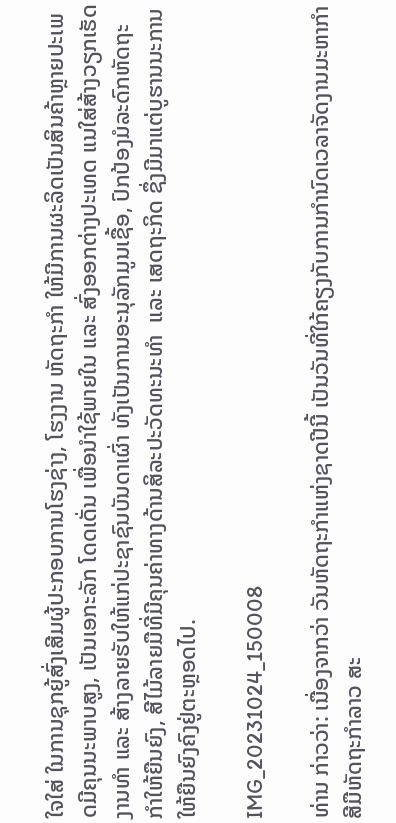ໃຈໃສ່ ໃນການຊຸກຍູ້ສົ່ງເສີມຜູ້ປະກອບການໂຮງຊ່າງ, ໂຮງງານ ຫັດຖະກຳ ໃຫ້ມີການຜະລິດເປັນສິນຄ້າຫຼາຍປະເພດມີຄຸນນະພາບສູງ, ເປັນເອກະລັກ ໂດດເດັ່ນ ເພື່ອນຳໃຊ້ພາຍໃນ ແລະ ສົ່ງອອກຕ່າງປະເທດ ແນໃສ່ສ້າງວຽກເຮັດງານທຳ ແລະ ສ້າງລາຍຮັບໃຫ້ແກ່ປະຊາຊົນບັນດາເຜົ່າ ທັງເປັນການອະນຸລັກມູນເຊື້ອ, ປົກປ້ອງມໍລະດົກຫັດຖະກຳໃຫ້ຍືນຍົງ, ສີໄມ້ລາຍມືທີ່ມີຄຸນຄ່າທາງດ້ານສິລະປະວັດທະນະທຳ  ແລະ ເສດຖະກິດ ຊຶ່ງມີມາແຕ່ບູຮານນະການໃຫ້ຍືນຍົງຄົງຢູ່ຕະຫຼອດໄປ.

IMG_20231024_150008

ທ່ານ ກ່າວວ່າ: ເນື່ອງຈາກວ່າ ວັນຫັດຖະກຳແຫ່ງຊາດປີນີ້ ເປັນວັນທີ່ໃກ້ຄຽງກັບການກໍານົດເວລາຈັດງານມະຫາກຳສີມືຫັດຖະກຳລາວ ສະ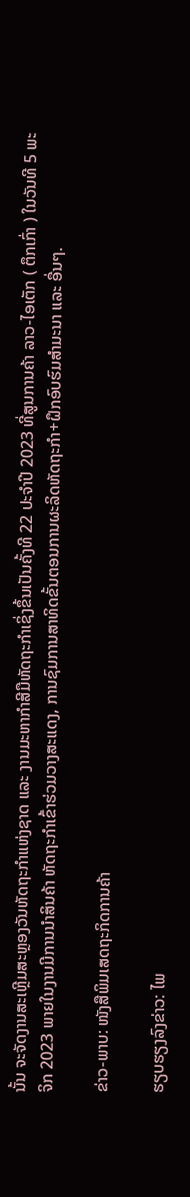ນັ້ນ ຈະຈັດງານສະເຫຼີມສະຫຼອງວັນຫັດຖະກຳແຫ່ງຊາດ ແລະ ງານມະຫາກໍາສີມືຫັດຖະກໍາເຊິ່ງຂຶ້ນເປັນຄັ້ງທີ 22 ປະຈຳປີ 2023 ທີ່ສູນການຄ້າ ລາວ-ໄອເຕັກ ( ຕຶກເກົ່າ ) ໃນວັນທີ 5 ພະຈິກ 2023 ພາຍໃນງານມີການນໍາສິນຄ້າ ຫັດຖະກຳເຂົ້າຮ່ວມວາງສະແດງ, ການຊົມການສາທິດຂັ້ນຕອນການຜະລິດຫັດຖະກຳ+ຝຶກອົບຮົມສຳມະນາ ແລະ ອື່ນໆ.

ຂ່າວ-ພາບ: ໜັງສືພິມເສດຖະກິດການຄ້າ

ຮຽບຮຽງລົງຂ່າວ: ໄພ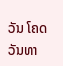ວັນ ໂຄດວັນທາ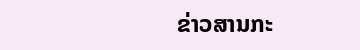ຂ່າວສານກະ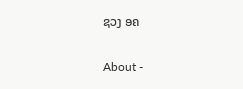ຊວງ ອຄ

About -